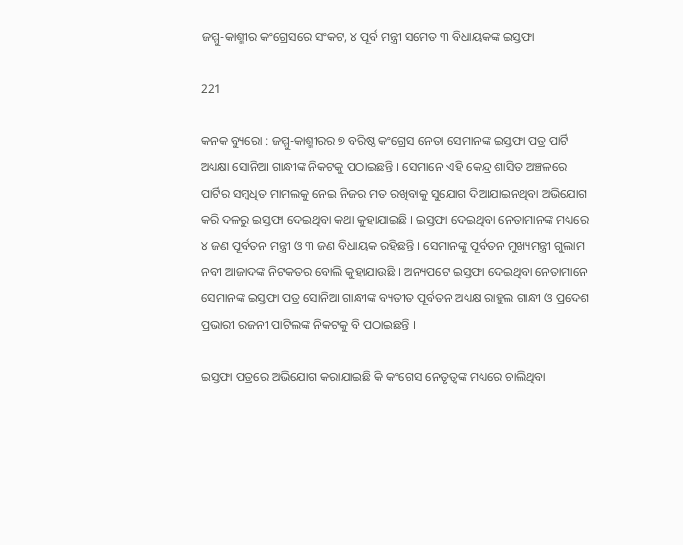ଜମ୍ମୁ-କାଶ୍ମୀର କଂଗ୍ରେସରେ ସଂକଟ, ୪ ପୂର୍ବ ମନ୍ତ୍ରୀ ସମେତ ୩ ବିଧାୟକଙ୍କ ଇସ୍ତଫା

221

କନକ ବ୍ୟୁରୋ : ଜମ୍ମୁ-କାଶ୍ମୀରର ୭ ବରିଷ୍ଠ କଂଗ୍ରେସ ନେତା ସେମାନଙ୍କ ଇସ୍ତଫା ପତ୍ର ପାର୍ଟି ଅଧ୍ୟକ୍ଷା ସୋନିଆ ଗାନ୍ଧୀଙ୍କ ନିକଟକୁ ପଠାଇଛନ୍ତି । ସେମାନେ ଏହି କେନ୍ଦ୍ର ଶାସିତ ଅଞ୍ଚଳରେ ପାର୍ଟିର ସମ୍ବଧିତ ମାମଲକୁ ନେଇ ନିଜର ମତ ରଖିବାକୁ ସୁଯୋଗ ଦିଆଯାଇନଥିବା ଅଭିଯୋଗ କରି ଦଳରୁ ଇସ୍ତଫା ଦେଇଥିବା କଥା କୁହାଯାଇଛି । ଇସ୍ତଫା ଦେଇଥିବା ନେତାମାନଙ୍କ ମଧ୍ୟରେ ୪ ଜଣ ପୂର୍ବତନ ମନ୍ତ୍ରୀ ଓ ୩ ଜଣ ବିଧାୟକ ରହିଛନ୍ତି । ସେମାନଙ୍କୁ ପୂର୍ବତନ ମୁଖ୍ୟମନ୍ତ୍ରୀ ଗୁଲାମ ନବୀ ଆଜାଦଙ୍କ ନିଟକତର ବୋଲି କୁହାଯାଉଛି । ଅନ୍ୟପଟେ ଇସ୍ତଫା ଦେଇଥିବା ନେତାମାନେ ସେମାନଙ୍କ ଇସ୍ତଫା ପତ୍ର ସୋନିଆ ଗାନ୍ଧୀଙ୍କ ବ୍ୟତୀତ ପୂର୍ବତନ ଅଧ୍ୟକ୍ଷ ରାହୁଲ ଗାନ୍ଧୀ ଓ ପ୍ରଦେଶ ପ୍ରଭାରୀ ରଜନୀ ପାଟିଲଙ୍କ ନିକଟକୁ ବି ପଠାଇଛନ୍ତି ।

ଇସ୍ତଫା ପତ୍ରରେ ଅଭିଯୋଗ କରାଯାଇଛି କି କଂଗେସ ନେତୃତ୍ୱଙ୍କ ମଧ୍ୟରେ ଚାଲିଥିବା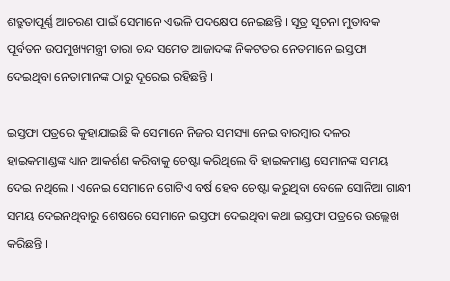ଶତ୍ରୁତାପୂର୍ଣ୍ଣ ଆଚରଣ ପାଇଁ ସେମାନେ ଏଭଳି ପଦକ୍ଷେପ ନେଇଛନ୍ତି । ସୂତ୍ର ସୂଚନା ମୁତାବକ ପୂର୍ବତନ ଉପମୁଖ୍ୟମନ୍ତ୍ରୀ ତାରା ଚନ୍ଦ ସମେତ ଆଜାଦଙ୍କ ନିକଟତର ନେତମାନେ ଇସ୍ତଫା ଦେଇଥିବା ନେତାମାନଙ୍କ ଠାରୁ ଦୂରେଇ ରହିଛନ୍ତି ।

ଇସ୍ତଫା ପତ୍ରରେ କୁହାଯାଇଛି କି ସେମାନେ ନିଜର ସମସ୍ୟା ନେଇ ବାରମ୍ବାର ଦଳର ହାଇକମାଣ୍ଡଙ୍କ ଧ୍ୟାନ ଆକର୍ଶଣ କରିବାକୁ ଚେଷ୍ଟା କରିଥିଲେ ବି ହାଇକମାଣ୍ଡ ସେମାନଙ୍କ ସମୟ ଦେଇ ନଥିଲେ । ଏନେଇ ସେମାନେ ଗୋଟିଏ ବର୍ଷ ହେବ ଚେଷ୍ଟା କରୁଥିବା ବେଳେ ସୋନିଆ ଗାନ୍ଧୀ ସମୟ ଦେଇନଥିବାରୁ ଶେଷରେ ସେମାନେ ଇସ୍ତଫା ଦେଇଥିବା କଥା ଇସ୍ତଫା ପତ୍ରରେ ଉଲ୍ଲେଖ କରିଛନ୍ତି ।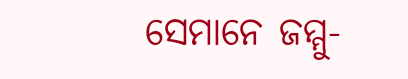ସେମାନେ ଜମ୍ମୁ-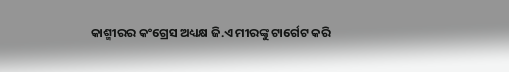କାଶ୍ମୀରର କଂଗ୍ରେସ ଅଧ୍ୟକ୍ଷ ଜି.ଏ ମୀରଙ୍କୁ ଟାର୍ଗେଟ କରି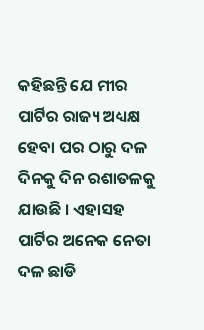କହିଛନ୍ତି ଯେ ମୀର ପାର୍ଟିର ରାଜ୍ୟ ଅଧ୍ୟକ୍ଷ ହେବା ପର ଠାରୁ ଦଳ ଦିନକୁ ଦିନ ରଶାତଳକୁ ଯାଉଛି । ଏହାସହ ପାର୍ଟିର ଅନେକ ନେତା ଦଳ ଛାଡି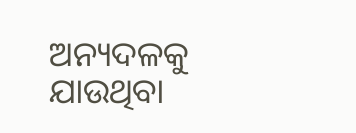ଅନ୍ୟଦଳକୁ ଯାଉଥିବା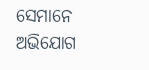ସେମାନେ ଅଭିଯୋଗ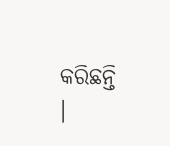କରିଛନ୍ତି ।